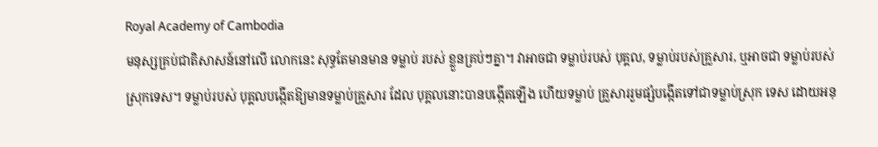Royal Academy of Cambodia
មនុស្សគ្រប់ជាតិសាសន៍នៅលើ លោកនេះ សុទ្ធតែមានមាន ទម្លាប់ របស់ ខ្លួនគ្រប់ៗគ្នា។ វាអាចជា ទម្លាប់របស់ បុគ្គល, ទម្លាប់របស់គ្រួសារ, ឬអាចជា ទម្លាប់របស់ស្រុកទេស។ ទម្លាប់របស់ បុគ្គលបង្កើតឱ្យមានទម្លាប់គ្រួសារ ដែល បុគ្គលនោះបានបង្កើតឡើង ហើយទម្លាប់ គ្រួសាររួមផ្សំបង្កើតទៅជាទម្លាប់ស្រុក ទេស ដោយអនុ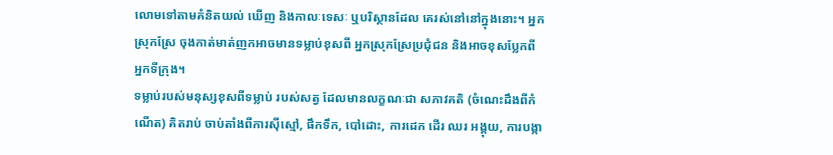លោមទៅតាមគំនិតយល់ ឃើញ និងកាលៈទេសៈ ឬបរិស្ថានដែល គេរស់នៅនៅក្នុងនោះ។ អ្នកស្រុកស្រែ ចុងកាត់មាត់ញកអាចមានទម្លាប់ខុសពី អ្នកស្រុកស្រែប្រជុំជន និងអាចខុសប្លែកពី អ្នកទីក្រុង។
ទម្លាប់របស់មនុស្សខុសពីទម្លាប់ របស់សត្វ ដែលមានលក្ខណៈជា សភាវគតិ (ចំណេះដឹងពីកំណើត) គិតរាប់ ចាប់តាំងពីការស៊ីស្មៅ, ផឹកទឹក, បៅដោះ, ការដេក ដើរ ឈរ អង្គុយ, ការបង្កា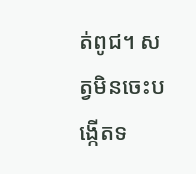ត់ពូជ។ សត្វមិនចេះបង្កើតទ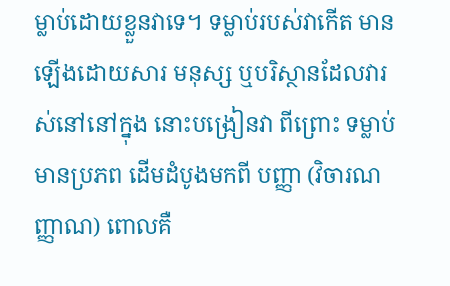ម្លាប់ដោយខ្លួនវាទេ។ ទម្លាប់របស់វាកើត មានឡើងដោយសារ មនុស្ស ឬបរិស្ថានដែលវារស់នៅនៅក្នុង នោះបង្រៀនវា ពីព្រោះ ទម្លាប់មានប្រភព ដើមដំបូងមកពី បញ្ញា (វិចារណញ្ញាណ) ពោលគឺ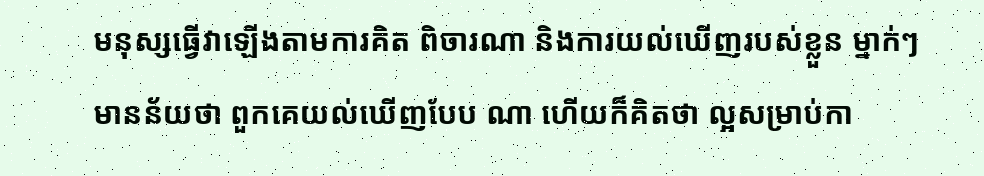មនុស្សធ្វើវាឡើងតាមការគិត ពិចារណា និងការយល់ឃើញរបស់ខ្លួន ម្នាក់ៗ មានន័យថា ពួកគេយល់ឃើញបែប ណា ហើយក៏គិតថា ល្អសម្រាប់កា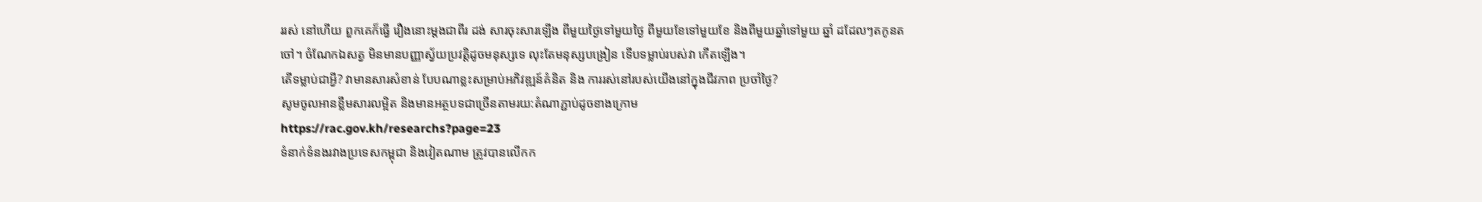ររស់ នៅហើយ ពួកគេក៏ធ្វើ រឿងនោះម្តងជាពីរ ដង់ សារចុះសារឡើង ពីមួយថ្ងៃទៅមួយថ្ងៃ ពីមួយខែទៅមួយខែ និងពីមួយឆ្នាំទៅមួយ ឆ្នាំ ដដែលៗតកូនតចៅ។ ចំណែកឯសត្វ មិនមានបញ្ញាស្វ័យប្រវត្តិដូចមនុស្សទេ លុះតែមនុស្សបង្រៀន ទើបទម្លាប់របស់វា កើតឡើង។
តើទម្លាប់ជាអ្វី? វាមានសារសំខាន់ បែបណាខ្លះសម្រាប់អភិវឌ្ឍន៍គំនិត និង ការរស់នៅរបស់យើងនៅក្នុងជីវភាព ប្រចាំថ្ងៃ?
សូមចូលអានខ្លឹមសារលម្អិត និងមានអត្ថបទជាច្រើនតាមរយ:តំណាភ្ជាប់ដូចខាងក្រោម
https://rac.gov.kh/researchs?page=23
ទំនាក់ទំនងរវាងប្រទេសកម្ពុជា និងវៀតណាម ត្រូវបានលើកក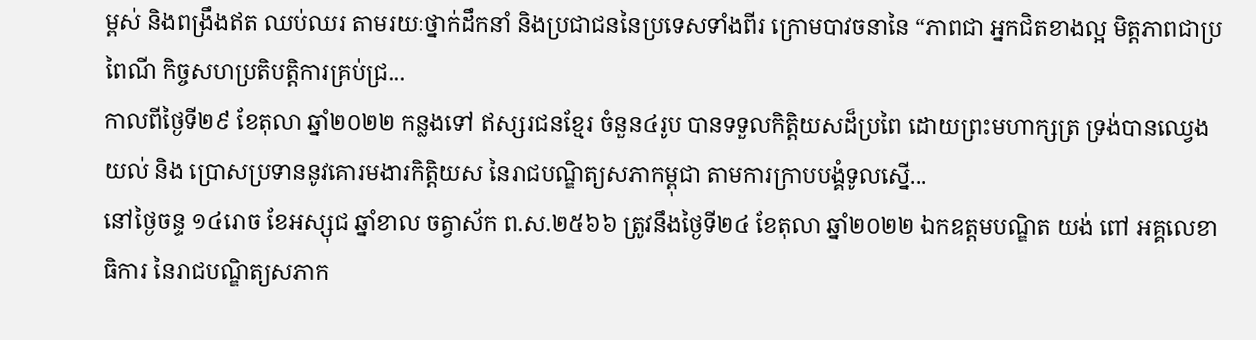ម្ពស់ និងពង្រឹងឥត ឈប់ឈរ តាមរយៈថ្នាក់ដឹកនាំ និងប្រជាជននៃប្រទេសទាំងពីរ ក្រោមបាវចនានៃ “ភាពជា អ្នកជិតខាងល្អ មិត្តភាពជាប្រពៃណី កិច្ចសហប្រតិបត្តិការគ្រប់ជ្រ...
កាលពីថ្ងៃទី២៩ ខែតុលា ឆ្នាំ២០២២ កន្លងទៅ ឥស្សរជនខ្មែរ ចំនួន៤រូប បានទទួលកិត្តិយសដ៏ប្រពៃ ដោយព្រះមហាក្សត្រ ទ្រង់បានឈ្វេងយល់ និង ប្រោសប្រទាននូវគោរមងារកិត្តិយស នៃរាជបណ្ឌិត្យសភាកម្ពុជា តាមការក្រាបបង្គំទូលស្នើ...
នៅថ្ងៃចន្ទ ១៤រោច ខែអស្សុជ ឆ្នាំខាល ចត្វាស័ក ព.ស.២៥៦៦ ត្រូវនឹងថ្ងៃទី២៤ ខែតុលា ឆ្នាំ២០២២ ឯកឧត្តមបណ្ឌិត យង់ ពៅ អគ្គលេខាធិការ នៃរាជបណ្ឌិត្យសភាក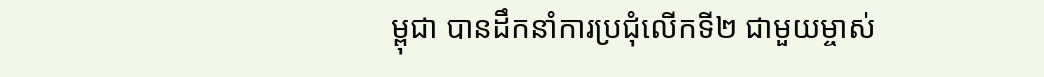ម្ពុជា បានដឹកនាំការប្រជុំលើកទី២ ជាមួយម្ចាស់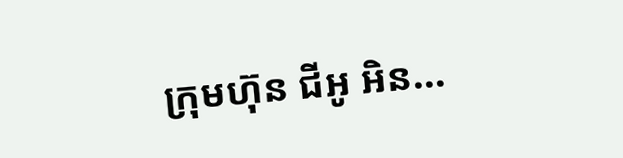ក្រុមហ៊ុន ជីអូ អិន...